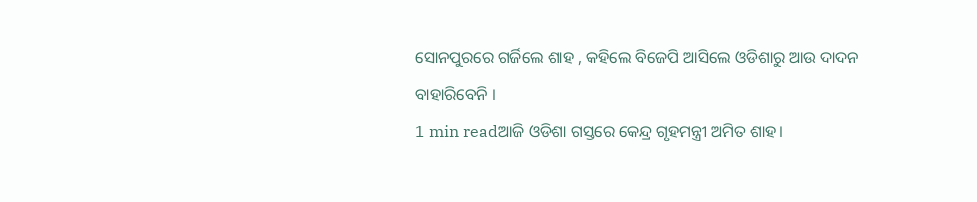ସୋନପୁରରେ ଗର୍ଜିଲେ ଶାହ , କହିଲେ ବିଜେପି ଆସିଲେ ଓଡିଶାରୁ ଆଉ ଦାଦନ ବାହାରିବେନି ।
1 min readଆଜି ଓଡିଶା ଗସ୍ତରେ କେନ୍ଦ୍ର ଗୃହମନ୍ତ୍ରୀ ଅମିତ ଶାହ।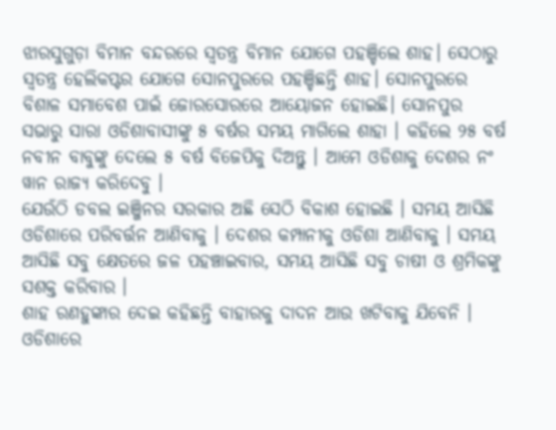ଝାରସୁଗୁଡ଼ା ବିମାନ ବନ୍ଦରରେ ସ୍ୱତନ୍ତ୍ର ବିମାନ ଯୋଗେ ପହଞ୍ଚିଲେ ଶାହ। ସେଠାରୁ ସ୍ୱତନ୍ତ୍ର ହେଲିକପ୍ଟର ଯୋଗେ ସୋନପୁରରେ ପହଞ୍ଚିଛନ୍ତି ଶାହ। ସୋନପୁରରେ ବିଶାଳ ସମାବେଶ ପାଇଁ ଜୋରସୋରରେ ଆୟୋଜନ ହୋଇଛି। ସୋନପୁର ସଭାରୁ ସାରା ଓଡିଶାବାସୀଙ୍କୁ ୫ ବର୍ଷର ସମୟ ମାଗିଲେ ଶାହା । କହିଲେ ୨୫ ବର୍ଷ ନବୀନ ବାବୁଙ୍କୁ ଦେଲେ ୫ ବର୍ଷ ବିଜେପିକୁ ଦିଅନ୍ତୁ । ଆମେ ଓଡିଶାକୁ ଦେଶର ନଂ ୱାନ ରାଜ୍ୟ କରିଦେବୁ ।
ଯେଉଁଠି ଡବଲ ଇଞ୍ଜିନର ସରକାର ଅଛି ସେଠି ବିକାଶ ହୋଇଛି । ସମୟ ଆସିଛି ଓଡିଶାରେ ପରିବର୍ତ୍ତନ ଆଣିବାକୁ । ଦେଶର କମ୍ପାନୀକୁ ଓଡିଶା ଆଣିବାକୁ । ସମୟ ଆସିଛି ସବୁ କ୍ଷେତରେ ଜଳ ପହଞ୍ଚାଇବାର, ସମୟ ଆସିଛି ସବୁ ଚାଷୀ ଓ ଶ୍ରମିକଙ୍କୁ ସଶକ୍ତ କରିବାର ।
ଶାହ ରଣହୁଙ୍କାର ଦେଇ କହିଛନ୍ତି ବାହାରକୁ ଦାଦନ ଆଉ ଖଟିବାକୁ ଯିବେନି । ଓଡିଶାରେ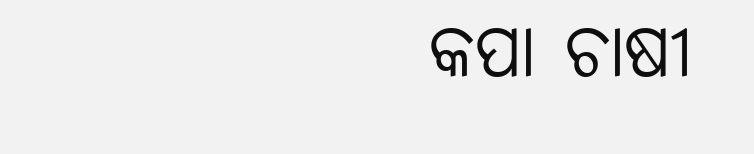କପା ଚାଷୀ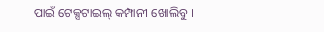ପାଇଁ ଟେକ୍ସଟାଇଲ୍ କମ୍ପାନୀ ଖୋଲିବୁ ।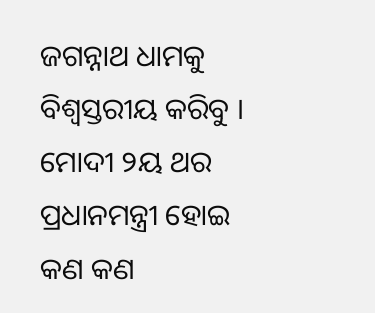ଜଗନ୍ନାଥ ଧାମକୁ ବିଶ୍ୱସ୍ତରୀୟ କରିବୁ । ମୋଦୀ ୨ୟ ଥର ପ୍ରଧାନମନ୍ତ୍ରୀ ହୋଇ କଣ କଣ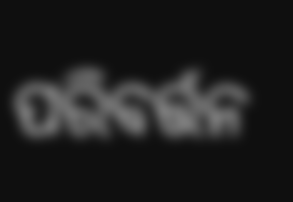ପରିବର୍ତ୍ତନ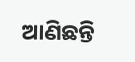ଆଣିଛନ୍ତି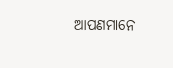ଆପଣମାନେ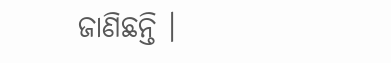ଜାଣିଛନ୍ତି ।